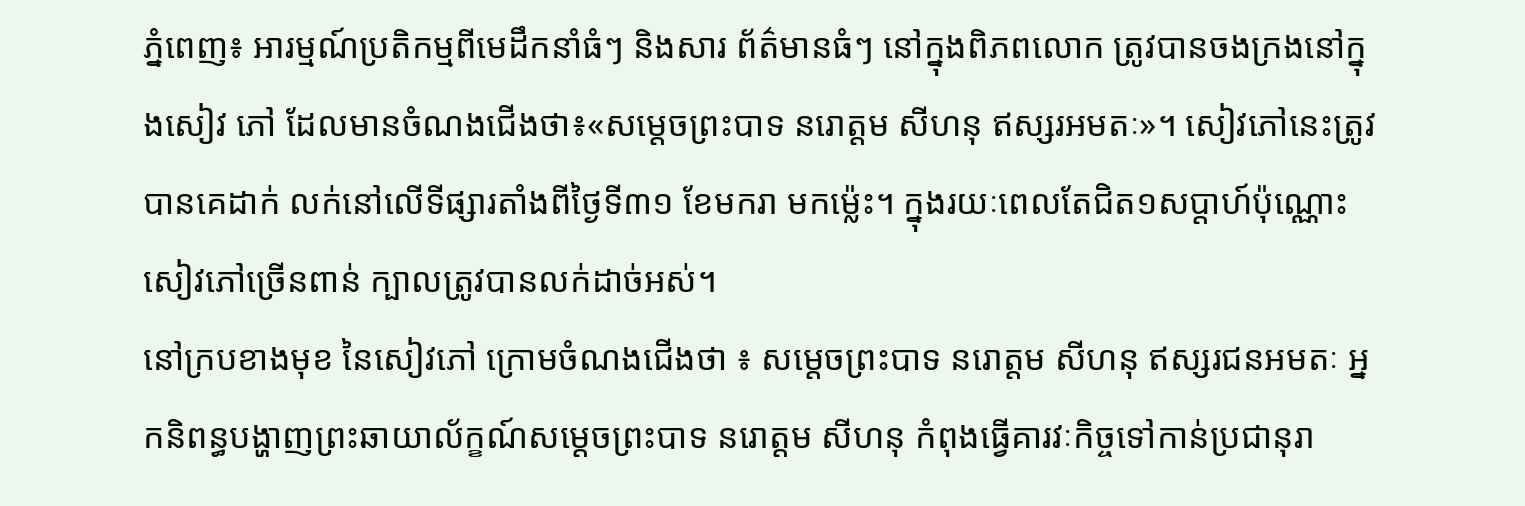ភ្នំពេញ៖ អារម្មណ៍ប្រតិកម្មពីមេដឹកនាំធំៗ និងសារ ព័ត៌មានធំៗ នៅក្នុងពិភពលោក ត្រូវបានចងក្រងនៅក្នុងសៀវ ភៅ ដែលមានចំណងជើងថា៖«សម្តេចព្រះបាទ នរោត្តម សីហនុ ឥស្សរអមតៈ»។ សៀវភៅនេះត្រូវបានគេដាក់ លក់នៅលើទីផ្សារតាំងពីថ្ងៃទី៣១ ខែមករា មកម្ល៉េះ។ ក្នុងរយៈពេលតែជិត១សប្តាហ៍ប៉ុណ្ណោះ សៀវភៅច្រើនពាន់ ក្បាលត្រូវបានលក់ដាច់អស់។
នៅក្របខាងមុខ នៃសៀវភៅ ក្រោមចំណងជើងថា ៖ សម្តេចព្រះបាទ នរោត្តម សីហនុ ឥស្សរជនអមតៈ អ្នកនិពន្ធបង្ហាញព្រះឆាយាល័ក្ខណ៍សម្តេចព្រះបាទ នរោត្តម សីហនុ កំពុងធ្វើគារវៈកិច្ចទៅកាន់ប្រជានុរា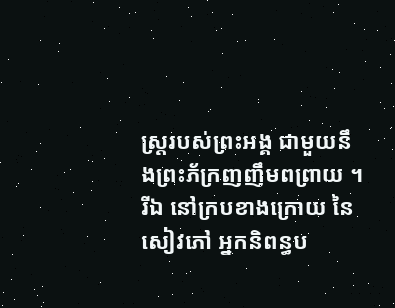ស្ត្ររបស់ព្រះអង្គ ជាមួយនឹងព្រះភ័ក្រញញឹមពព្រាយ ។ រីឯ នៅក្របខាងក្រោយ នៃសៀវភៅ អ្នកនិពន្ធប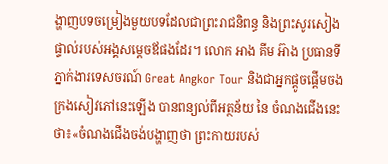ង្ហាញបទចម្រៀងមួយបទដែលជាព្រះរាជនិពន្ធ និងព្រះសូរសៀងផ្ទាល់របស់អង្គសម្តេចឪផងដែរ។ លោក អាង គីម អ៊ាង ប្រធានទីភ្នាក់ងារទេសចរណ៍ Great Angkor Tour និងជាអ្នកផ្តូចផ្តើមចងក្រងសៀវភៅនេះឡើង បានពន្យល់ពីអត្ថន័យ នៃ ចំណងជើងនេះថា៖«ចំណងជើងចង់បង្ហាញថា ព្រះកាយរបស់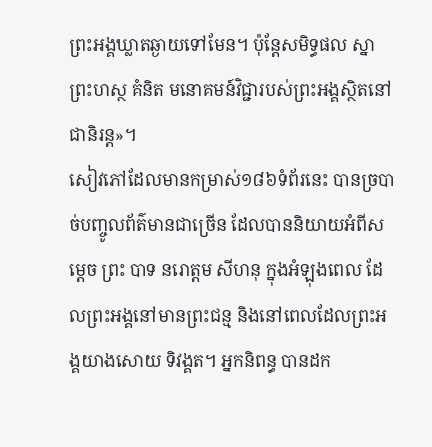ព្រះអង្គឃ្លាតឆ្ងាយទៅមែន។ ប៉ុន្តែសមិទ្ធផល ស្នា ព្រះហស្ថ គំនិត មនោគមន៍វិជ្ជារបស់ព្រះអង្គស្ថិតនៅជានិរន្ត»។
សៀវភៅដែលមានកម្រាស់១៨៦ទំព័រនេះ បានច្របាច់បញ្ចូលព័ត៌មានជាច្រើន ដែលបាននិយាយអំពីសម្តេច ព្រះ បាទ នរោត្តម សីហនុ ក្នុងអំឡុងពេល ដែលព្រះអង្គនៅមានព្រះជន្ម និងនៅពេលដែលព្រះអង្គយាងសោយ ទិវង្គត។ អ្នកនិពន្ធ បានដក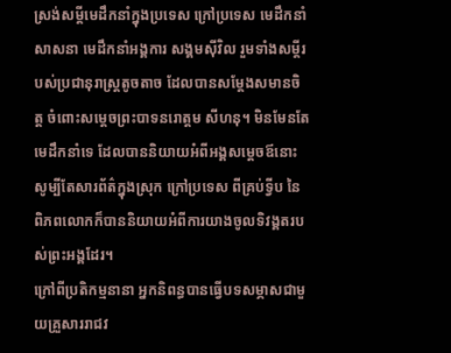ស្រង់សម្តីមេដឹកនាំក្នុងប្រទេស ក្រៅប្រទេស មេដឹកនាំសាសនា មេដឹកនាំអង្គការ សង្គមស៊ីវិល រួមទាំងសម្តីរបស់ប្រជានុរាស្ត្រតូចតាច ដែលបានសម្តែងសមានចិត្ត ចំពោះសម្តេចព្រះបាទនរោត្តម សីហនុ។ មិនមែនតែមេដឹកនាំទេ ដែលបាននិយាយអំពីអង្គសម្តេចឪនោះ សូម្បីតែសារព័ត៌ក្នុងស្រុក ក្រៅប្រទេស ពីគ្រប់ទ្វីប នៃពិភពលោកក៏បាននិយាយអំពីការយាងចូលទិវង្គតរបស់ព្រះអង្គដែរ។
ក្រៅពីប្រតិកម្មនានា អ្នកនិពន្ធបានធ្វើបទសម្ភាសជាមួយគ្រួសាររាជវ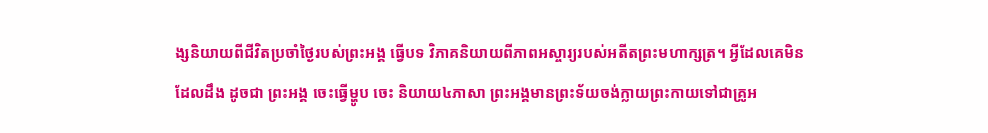ង្សនិយាយពីជីវិតប្រចាំថ្ងៃរបស់ព្រះអង្គ ធ្វើបទ វិភាគនិយាយពីភាពអស្ចារ្យរបស់អតីតព្រះមហាក្សត្រ។ អ្វីដែលគេមិនដែលដឹង ដូចជា ព្រះអង្គ ចេះធ្វើម្ហូប ចេះ និយាយ៤ភាសា ព្រះអង្គមានព្រះទ័យចង់ក្លាយព្រះកាយទៅជាគ្រូអ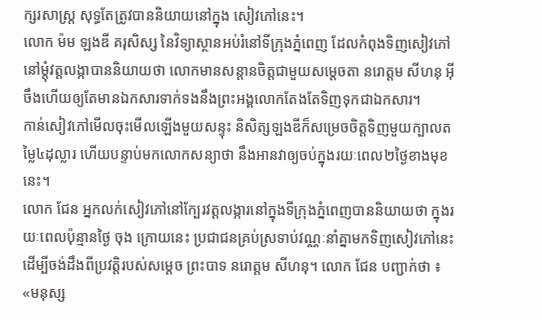ក្សរសាស្រ្ត សុទ្ធតែត្រូវបាននិយាយនៅក្នុង សៀវភៅនេះ។
លោក ម៉ម ឡងឌី គរុសិស្ស នៃវិទ្យាស្ថានអប់រំនៅទីក្រុងភ្នំពេញ ដែលកំពុងទិញសៀវភៅនៅម្តុំវត្តលង្កាបាននិយាយថា លោកមានសន្តានចិត្តជាមួយសម្តេចតា នរោត្តម សីហនុ អ៊ីចឹងហើយឲ្យតែមានឯកសារទាក់ទងនឹងព្រះអង្គលោកតែងតែទិញទុកជាឯកសារ។
កាន់សៀវភៅមើលចុះមើលឡើងមួយសន្ទុះ និសិត្សឡងឌីក៏សម្រេចចិត្តទិញមួយក្បាលតម្លៃ៤ដុល្លារ ហើយបន្ទាប់មកលោកសន្យាថា នឹងអានវាឲ្យចប់ក្នុងរយៈពេល២ថ្ងៃខាងមុខនេះ។
លោក ជែន អ្នកលក់សៀវភៅនៅក្បែរវត្តលង្ការនៅក្នុងទីក្រុងភ្នំពេញបាននិយាយថា ក្នុងរយៈពេលប៉ុន្មានថ្ងៃ ចុង ក្រោយនេះ ប្រជាជនគ្រប់ស្រទាប់វណ្ណៈនាំគ្នាមកទិញសៀវភៅនេះ ដើម្បីចង់ដឹងពីប្រវត្តិរបស់សម្តេច ព្រះបាទ នរោត្តម សីហនុ។ លោក ជែន បញ្ជាក់ថា ៖ «មនុស្ស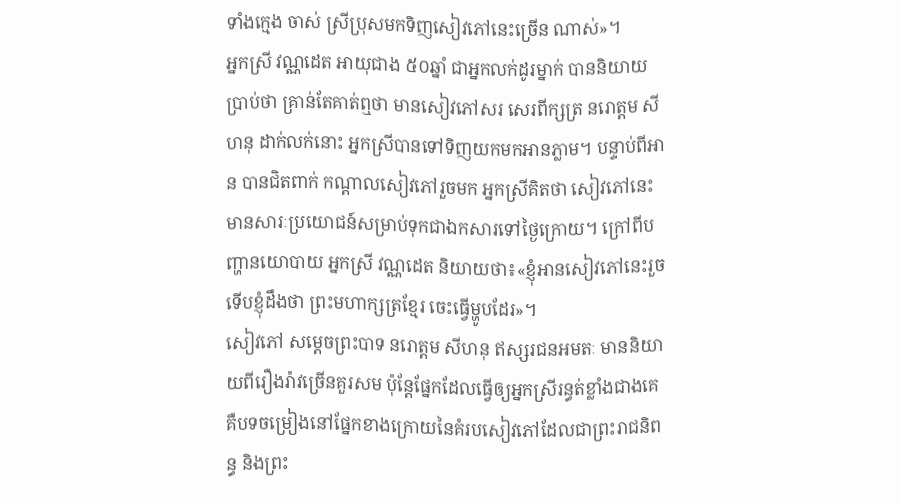ទាំងក្មេង ចាស់ ស្រីប្រុសមកទិញសៀវភៅនេះច្រើន ណាស់»។
អ្នកស្រី វណ្ណដេត អាយុជាង ៥០ឆ្នាំ ជាអ្នកលក់ដូរម្នាក់ បាននិយាយប្រាប់ថា គ្រាន់តែគាត់ឮថា មានសៀវភៅសរ សេរពីក្សត្រ នរោត្តម សីហនុ ដាក់លក់នោះ អ្នកស្រីបានទៅទិញយកមកអានភ្លាម។ បន្ទាប់ពីអាន បានជិតពាក់ កណ្តាលសៀវភៅរួចមក អ្នកស្រីគិតថា សៀវភៅនេះ មានសារៈប្រយោជន៍សម្រាប់ទុកជាឯកសារទៅថ្ងៃក្រោយ។ ក្រៅពីបញ្ហានយោបាយ អ្នកស្រី វណ្ណដេត និយាយថា៖«ខ្ញុំអានសៀវភៅនេះរួច ទើបខ្ញុំដឹងថា ព្រះមហាក្សត្រខ្មែរ ចេះធ្វើម្ហូបដែរ»។
សៀវភៅ សម្តេចព្រះបាទ នរោត្តម សីហនុ ឥស្សរជនអមតៈ មាននិយាយពីរឿងរ៉ាវច្រើនគួរសម ប៉ុន្តែផ្នែកដែលធ្វើឲ្យអ្នកស្រីរន្ធត់ខ្លាំងជាងគេគឺបទចម្រៀងនៅផ្នែកខាងក្រោយនៃគំរបសៀវភៅដែលជាព្រះរាជនិពន្ធ និងព្រះ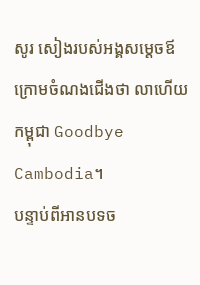សូរ សៀងរបស់អង្គសម្តេចឪ ក្រោមចំណងជើងថា លាហើយកម្ពុជា Goodbye Cambodia។
បន្ទាប់ពីអានបទច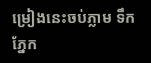ម្រៀងនេះចប់ភ្លាម ទឹកភ្នែក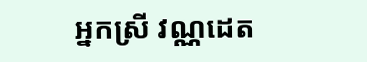អ្នកស្រី វណ្ណដេត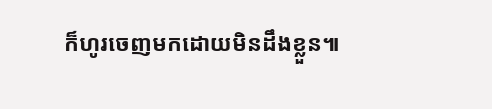ក៏ហូរចេញមកដោយមិនដឹងខ្លួន៕